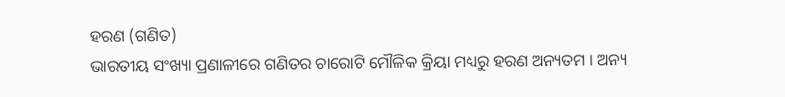ହରଣ (ଗଣିତ)
ଭାରତୀୟ ସଂଖ୍ୟା ପ୍ରଣାଳୀରେ ଗଣିତର ଚାରୋଟି ମୌଳିକ କ୍ରିୟା ମଧ୍ୟରୁ ହରଣ ଅନ୍ୟତମ । ଅନ୍ୟ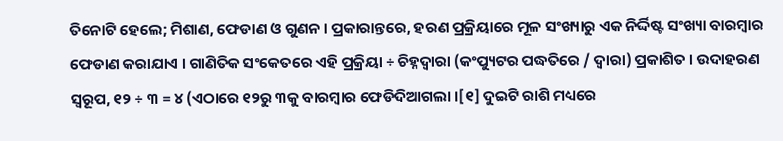ତିନୋଟି ହେଲେ; ମିଶାଣ, ଫେଡାଣ ଓ ଗୁଣନ । ପ୍ରକାରାନ୍ତରେ, ହରଣ ପ୍ରକ୍ରିୟାରେ ମୂଳ ସଂଖ୍ୟାରୁ ଏକ ନିର୍ଦ୍ଦିଷ୍ଟ ସଂଖ୍ୟା ବାରମ୍ବାର ଫେଡାଣ କରାଯାଏ । ଗାଣିତିକ ସଂକେତରେ ଏହି ପ୍ରକ୍ରିୟା ÷ ଚିହ୍ନଦ୍ୱାରା (କଂପ୍ୟୁଟର ପଦ୍ଧତିରେ / ଦ୍ୱାରା) ପ୍ରକାଶିତ । ଉଦାହରଣ ସ୍ୱରୂପ, ୧୨ ÷ ୩ = ୪ (ଏଠାରେ ୧୨ରୁ ୩କୁ ବାରମ୍ବାର ଫେଡିଦିଆଗଲା ।[୧] ଦୁଇଟି ରାଶି ମଧ୍ୟରେ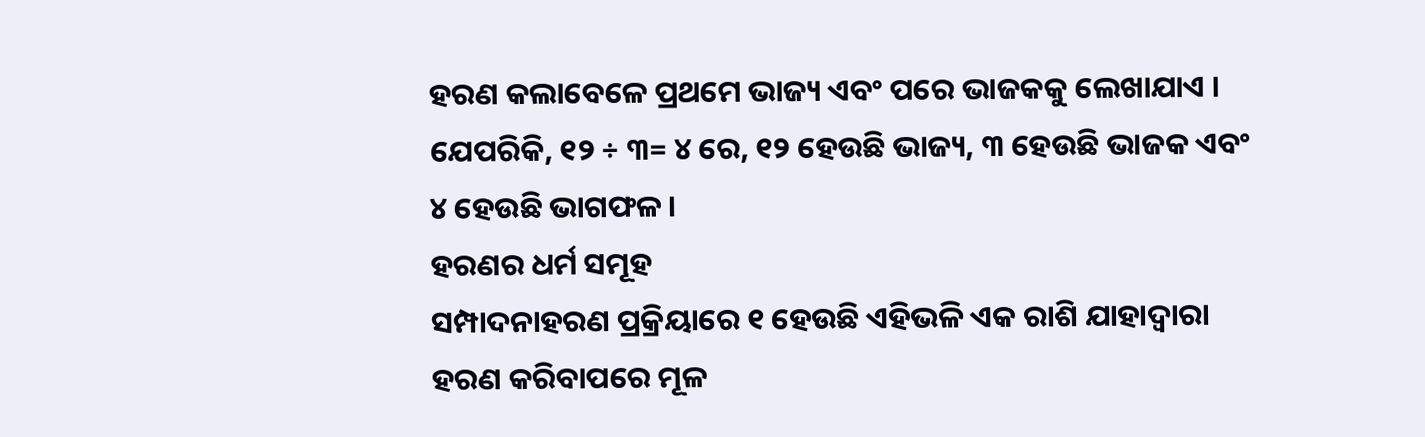ହରଣ କଲାବେଳେ ପ୍ରଥମେ ଭାଜ୍ୟ ଏବଂ ପରେ ଭାଜକକୁ ଲେଖାଯାଏ । ଯେପରିକି, ୧୨ ÷ ୩= ୪ ରେ, ୧୨ ହେଉଛି ଭାଜ୍ୟ, ୩ ହେଉଛି ଭାଜକ ଏବଂ ୪ ହେଉଛି ଭାଗଫଳ ।
ହରଣର ଧର୍ମ ସମୂହ
ସମ୍ପାଦନାହରଣ ପ୍ରକ୍ରିୟାରେ ୧ ହେଉଛି ଏହିଭଳି ଏକ ରାଶି ଯାହାଦ୍ୱାରା ହରଣ କରିବାପରେ ମୂଳ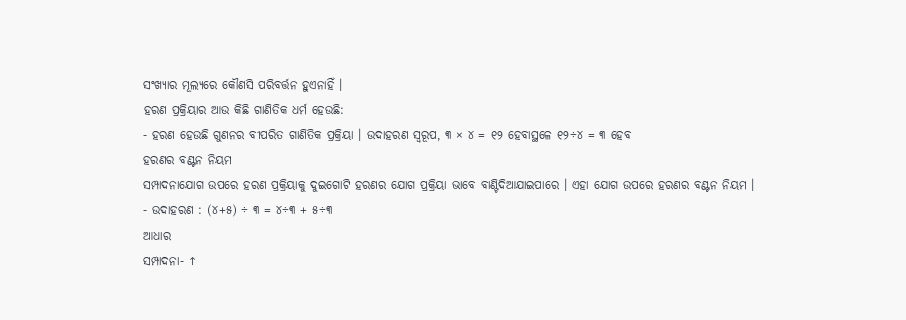ସଂଖ୍ୟାର ମୂଲ୍ୟରେ କୌଣସି ପରିବର୍ତ୍ତନ ହୁଏନାହିଁ ।
ହରଣ ପ୍ରକ୍ରିୟାର ଆଉ କିଛି ଗାଣିତିକ ଧର୍ମ ହେଉଛି:
- ହରଣ ହେଉଛି ଗୁଣନର ବୀପରିତ ଗାଣିତିକ ପ୍ରକ୍ରିୟା । ଉଦାହରଣ ସ୍ୱରୂପ, ୩ × ୪ = ୧୨ ହେବାସ୍ଥଳେ ୧୨÷୪ = ୩ ହେବ
ହରଣର ବଣ୍ଟନ ନିୟମ
ସମ୍ପାଦନାଯୋଗ ଉପରେ ହରଣ ପ୍ରକ୍ରିୟାକୁ ଦୁଇଗୋଟି ହରଣର ଯୋଗ ପ୍ରକ୍ରିୟା ଭାବେ ବାଣ୍ଟିଦିଆଯାଇପାରେ । ଏହା ଯୋଗ ଉପରେ ହରଣର ବଣ୍ଟନ ନିୟମ ।
- ଉଦାହରଣ : (୪+୫) ÷ ୩ = ୪÷୩ + ୫÷୩
ଆଧାର
ସମ୍ପାଦନା- ↑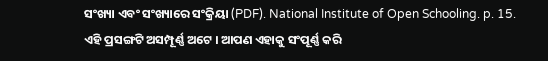ସଂଖ୍ୟା ଏବଂ ସଂଖ୍ୟାରେ ସଂକ୍ରିୟା (PDF). National Institute of Open Schooling. p. 15.
ଏହି ପ୍ରସଙ୍ଗଟି ଅସମ୍ପୂର୍ଣ୍ଣ ଅଟେ । ଆପଣ ଏହାକୁ ସଂପୂର୍ଣ୍ଣ କରି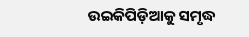ଉଇକିପିଡ଼ିଆକୁ ସମୃଦ୍ଧ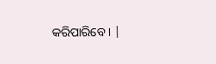କରିପାରିବେ । |